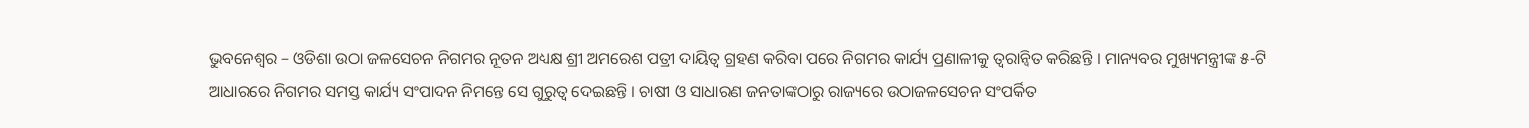ଭୁବନେଶ୍ୱର – ଓଡିଶା ଉଠା ଜଳସେଚନ ନିଗମର ନୂତନ ଅଧ୍ୟକ୍ଷ ଶ୍ରୀ ଅମରେଶ ପତ୍ରୀ ଦାୟିତ୍ୱ ଗ୍ରହଣ କରିବା ପରେ ନିଗମର କାର୍ଯ୍ୟ ପ୍ରଣାଳୀକୁ ତ୍ୱରାନ୍ୱିତ କରିଛନ୍ତି । ମାନ୍ୟବର ମୁଖ୍ୟମନ୍ତ୍ରୀଙ୍କ ୫-ଟି ଆଧାରରେ ନିଗମର ସମସ୍ତ କାର୍ଯ୍ୟ ସଂପାଦନ ନିମନ୍ତେ ସେ ଗୁରୁତ୍ୱ ଦେଇଛନ୍ତି । ଚାଷୀ ଓ ସାଧାରଣ ଜନତାଙ୍କଠାରୁ ରାଜ୍ୟରେ ଉଠାଜଳସେଚନ ସଂପର୍କିତ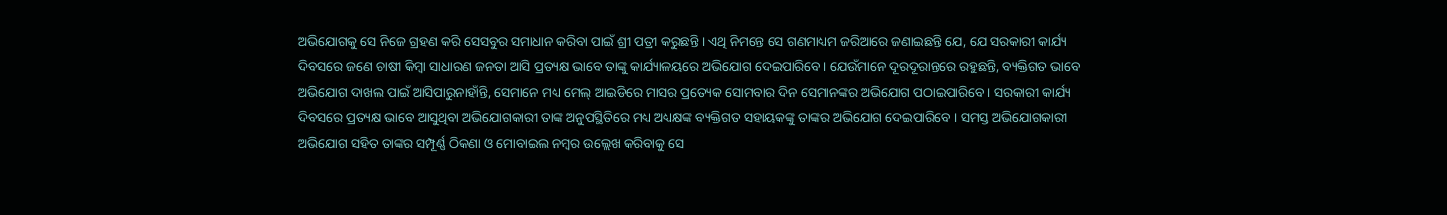ଅଭିଯୋଗକୁ ସେ ନିଜେ ଗ୍ରହଣ କରି ସେସବୁର ସମାଧାନ କରିବା ପାଇଁ ଶ୍ରୀ ପତ୍ରୀ କରୁଛନ୍ତି । ଏଥି ନିମନ୍ତେ ସେ ଗଣମାଧ୍ୟମ ଜରିଆରେ ଜଣାଇଛନ୍ତି ଯେ, ଯେ ସରକାରୀ କାର୍ଯ୍ୟ ଦିବସରେ ଜଣେ ଚାଷୀ କିମ୍ବା ସାଧାରଣ ଜନତା ଆସି ପ୍ରତ୍ୟକ୍ଷ ଭାବେ ତାଙ୍କୁ କାର୍ଯ୍ୟାଳୟରେ ଅଭିଯୋଗ ଦେଇପାରିବେ । ଯେଉଁମାନେ ଦୂରଦୂରାନ୍ତରେ ରହୁଛନ୍ତି, ବ୍ୟକ୍ତିଗତ ଭାବେ ଅଭିଯୋଗ ଦାଖଲ ପାଇଁ ଆସିପାରୁନାହାଁନ୍ତି, ସେମାନେ ମଧ୍ୟ ମେଲ୍ ଆଇଡିରେ ମାସର ପ୍ରତ୍ୟେକ ସୋମବାର ଦିନ ସେମାନଙ୍କର ଅଭିଯୋଗ ପଠାଇପାରିବେ । ସରକାରୀ କାର୍ଯ୍ୟ ଦିବସରେ ପ୍ରତ୍ୟକ୍ଷ ଭାବେ ଆସୁଥିବା ଅଭିଯୋଗକାରୀ ତାଙ୍କ ଅନୁପସ୍ଥିତିରେ ମଧ୍ୟ ଅଧ୍ୟକ୍ଷଙ୍କ ବ୍ୟକ୍ତିଗତ ସହାୟକଙ୍କୁ ତାଙ୍କର ଅଭିଯୋଗ ଦେଇପାରିବେ । ସମସ୍ତ ଅଭିଯୋଗକାରୀ ଅଭିଯୋଗ ସହିତ ତାଙ୍କର ସମ୍ପୂର୍ଣ୍ଣ ଠିକଣା ଓ ମୋବାଇଲ ନମ୍ବର ଉଲ୍ଲେଖ କରିବାକୁ ସେ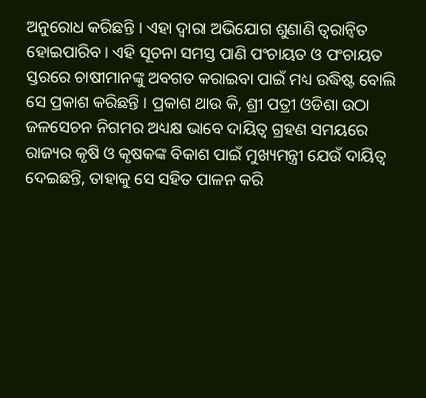ଅନୁରୋଧ କରିଛନ୍ତି । ଏହା ଦ୍ୱାରା ଅଭିଯୋଗ ଶୁଣାଣି ତ୍ୱରାନ୍ୱିତ ହୋଇପାରିବ । ଏହି ସୂଚନା ସମସ୍ତ ପାଣି ପଂଚାୟତ ଓ ପଂଚାୟତ ସ୍ତରରେ ଚାଷୀମାନଙ୍କୁ ଅବଗତ କରାଇବା ପାଇଁ ମଧ୍ୟ ଉଦ୍ଧିଷ୍ଟ ବୋଲି ସେ ପ୍ରକାଶ କରିଛନ୍ତି । ପ୍ରକାଶ ଥାଉ କି, ଶ୍ରୀ ପତ୍ରୀ ଓଡିଶା ଉଠା ଜଳସେଚନ ନିଗମର ଅଧ୍ୟକ୍ଷ ଭାବେ ଦାୟିତ୍ୱ ଗ୍ରହଣ ସମୟରେ ରାଜ୍ୟର କୃଷି ଓ କୃଷକଙ୍କ ବିକାଶ ପାଇଁ ମୁଖ୍ୟମନ୍ତ୍ରୀ ଯେଉଁ ଦାୟିତ୍ୱ ଦେଇଛନ୍ତି, ତାହାକୁ ସେ ସହିତ ପାଳନ କରି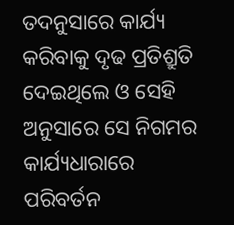ତଦନୁସାରେ କାର୍ଯ୍ୟ କରିବାକୁ ଦୃଢ ପ୍ରତିଶ୍ରୁତି ଦେଇଥିଲେ ଓ ସେହି ଅନୁସାରେ ସେ ନିଗମର କାର୍ଯ୍ୟଧାରାରେ ପରିବର୍ତନ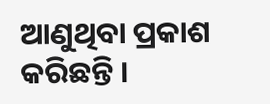ଆଣୁଥିବା ପ୍ରକାଶ କରିଛନ୍ତି ।